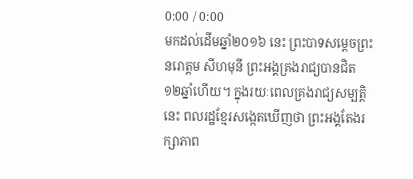0:00 / 0:00
មកដល់ដើមឆ្នាំ២០១៦ នេះ ព្រះបាទសម្ដេចព្រះ នរោត្តម សីហមុនី ព្រះអង្គគ្រងរាជ្យបានជិត ១២ឆ្នាំហើយ។ ក្នុងរយៈពេលគ្រងរាជ្យសម្បត្តិនេះ ពលរដ្ឋខ្មែរសង្កេតឃើញថា ព្រះអង្គតែងរក្សាភាព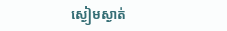ស្ងៀមស្ងាត់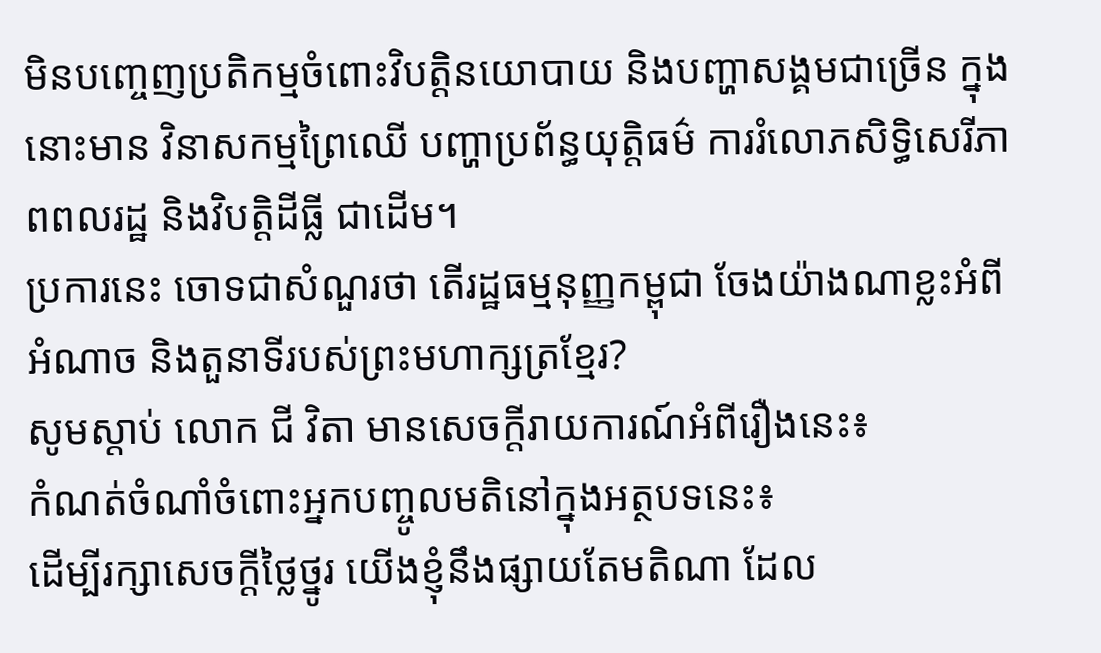មិនបញ្ចេញប្រតិកម្មចំពោះវិបត្តិនយោបាយ និងបញ្ហាសង្គមជាច្រើន ក្នុងនោះមាន វិនាសកម្មព្រៃឈើ បញ្ហាប្រព័ន្ធយុត្តិធម៌ ការរំលោភសិទ្ធិសេរីភាពពលរដ្ឋ និងវិបត្តិដីធ្លី ជាដើម។
ប្រការនេះ ចោទជាសំណួរថា តើរដ្ឋធម្មនុញ្ញកម្ពុជា ចែងយ៉ាងណាខ្លះអំពីអំណាច និងតួនាទីរបស់ព្រះមហាក្សត្រខ្មែរ?
សូមស្ដាប់ លោក ជី វិតា មានសេចក្តីរាយការណ៍អំពីរឿងនេះ៖
កំណត់ចំណាំចំពោះអ្នកបញ្ចូលមតិនៅក្នុងអត្ថបទនេះ៖
ដើម្បីរក្សាសេចក្ដីថ្លៃថ្នូរ យើងខ្ញុំនឹងផ្សាយតែមតិណា ដែល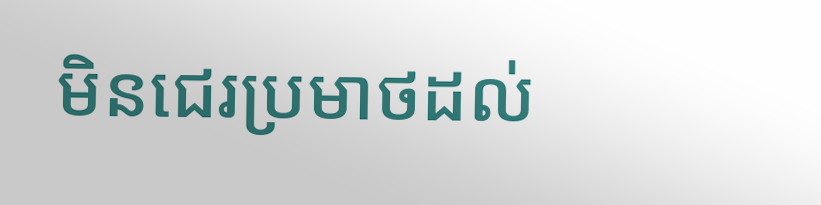មិនជេរប្រមាថដល់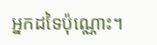អ្នកដទៃប៉ុណ្ណោះ។